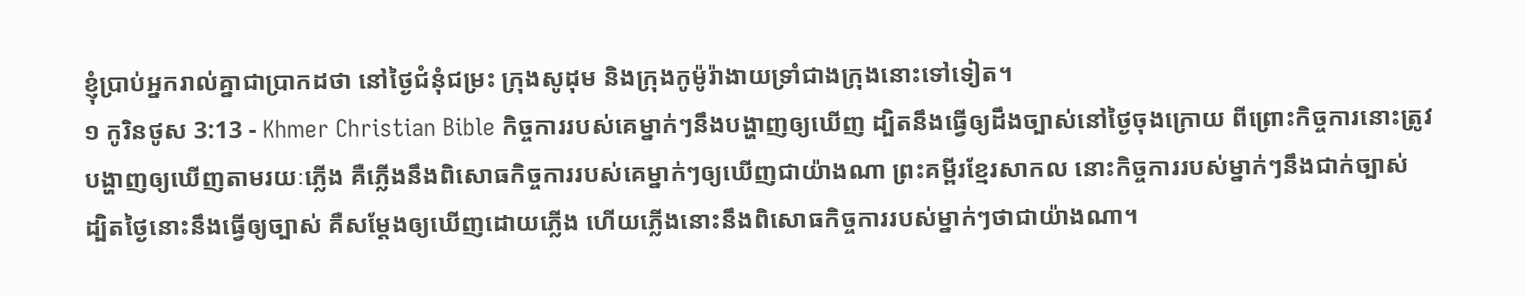ខ្ញុំប្រាប់អ្នករាល់គ្នាជាប្រាកដថា នៅថ្ងៃជំនុំជម្រះ ក្រុងសូដុម និងក្រុងកូម៉ូរ៉ាងាយទ្រាំជាងក្រុងនោះទៅទៀត។
១ កូរិនថូស 3:13 - Khmer Christian Bible កិច្ចការរបស់គេម្នាក់ៗនឹងបង្ហាញឲ្យឃើញ ដ្បិតនឹងធ្វើឲ្យដឹងច្បាស់នៅថ្ងៃចុងក្រោយ ពីព្រោះកិច្ចការនោះត្រូវបង្ហាញឲ្យឃើញតាមរយៈភ្លើង គឺភ្លើងនឹងពិសោធកិច្ចការរបស់គេម្នាក់ៗឲ្យឃើញជាយ៉ាងណា ព្រះគម្ពីរខ្មែរសាកល នោះកិច្ចការរបស់ម្នាក់ៗនឹងជាក់ច្បាស់ ដ្បិតថ្ងៃនោះនឹងធ្វើឲ្យច្បាស់ គឺសម្ដែងឲ្យឃើញដោយភ្លើង ហើយភ្លើងនោះនឹងពិសោធកិច្ចការរបស់ម្នាក់ៗថាជាយ៉ាងណា។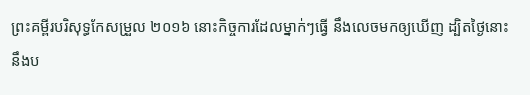ព្រះគម្ពីរបរិសុទ្ធកែសម្រួល ២០១៦ នោះកិច្ចការដែលម្នាក់ៗធ្វើ នឹងលេចមកឲ្យឃើញ ដ្បិតថ្ងៃនោះនឹងប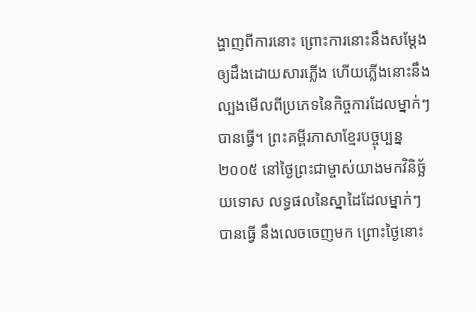ង្ហាញពីការនោះ ព្រោះការនោះនឹងសម្ដែងឲ្យដឹងដោយសារភ្លើង ហើយភ្លើងនោះនឹងល្បងមើលពីប្រភេទនៃកិច្ចការដែលម្នាក់ៗបានធ្វើ។ ព្រះគម្ពីរភាសាខ្មែរបច្ចុប្បន្ន ២០០៥ នៅថ្ងៃព្រះជាម្ចាស់យាងមកវិនិច្ឆ័យទោស លទ្ធផលនៃស្នាដៃដែលម្នាក់ៗបានធ្វើ នឹងលេចចេញមក ព្រោះថ្ងៃនោះ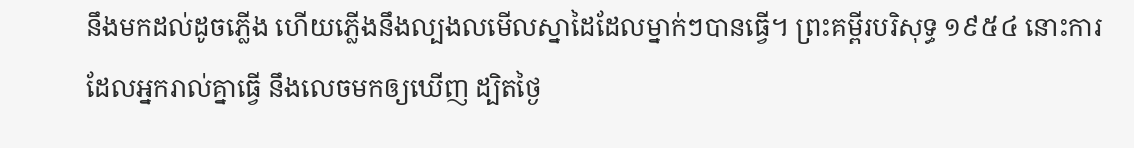នឹងមកដល់ដូចភ្លើង ហើយភ្លើងនឹងល្បងលមើលស្នាដៃដែលម្នាក់ៗបានធ្វើ។ ព្រះគម្ពីរបរិសុទ្ធ ១៩៥៤ នោះការដែលអ្នករាល់គ្នាធ្វើ នឹងលេចមកឲ្យឃើញ ដ្បិតថ្ងៃ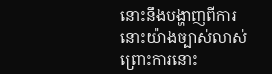នោះនឹងបង្ហាញពីការនោះយ៉ាងច្បាស់លាស់ ព្រោះការនោះ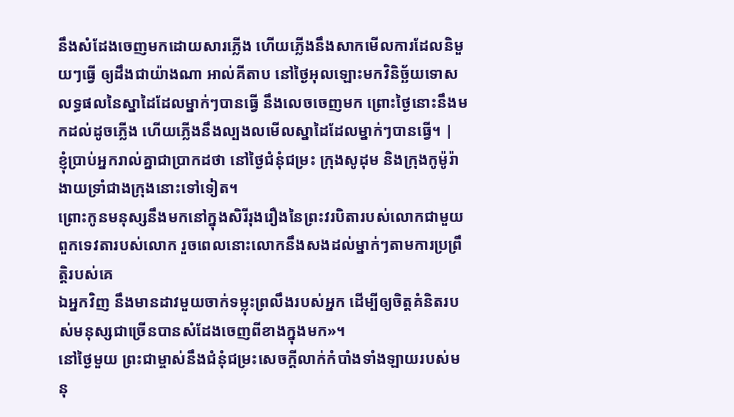នឹងសំដែងចេញមកដោយសារភ្លើង ហើយភ្លើងនឹងសាកមើលការដែលនិមួយៗធ្វើ ឲ្យដឹងជាយ៉ាងណា អាល់គីតាប នៅថ្ងៃអុលឡោះមកវិនិច្ឆ័យទោស លទ្ធផលនៃស្នាដៃដែលម្នាក់ៗបានធ្វើ នឹងលេចចេញមក ព្រោះថ្ងៃនោះនឹងមកដល់ដូចភ្លើង ហើយភ្លើងនឹងល្បងលមើលស្នាដៃដែលម្នាក់ៗបានធ្វើ។ |
ខ្ញុំប្រាប់អ្នករាល់គ្នាជាប្រាកដថា នៅថ្ងៃជំនុំជម្រះ ក្រុងសូដុម និងក្រុងកូម៉ូរ៉ាងាយទ្រាំជាងក្រុងនោះទៅទៀត។
ព្រោះកូនមនុស្សនឹងមកនៅក្នុងសិរីរុងរឿងនៃព្រះវរបិតារបស់លោកជាមួយពួកទេវតារបស់លោក រួចពេលនោះលោកនឹងសងដល់ម្នាក់ៗតាមការប្រព្រឹត្ដិរបស់គេ
ឯអ្នកវិញ នឹងមានដាវមួយចាក់ទម្លុះព្រលឹងរបស់អ្នក ដើម្បីឲ្យចិត្ដគំនិតរបស់មនុស្សជាច្រើនបានសំដែងចេញពីខាងក្នុងមក»។
នៅថ្ងៃមួយ ព្រះជាម្ចាស់នឹងជំនុំជម្រះសេចក្ដីលាក់កំបាំងទាំងឡាយរបស់មនុ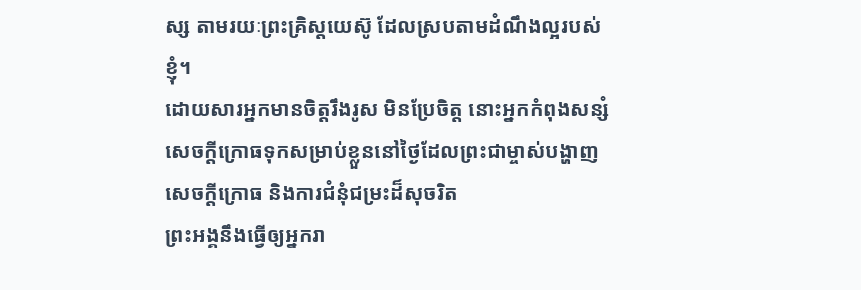ស្ស តាមរយៈព្រះគ្រិស្ដយេស៊ូ ដែលស្របតាមដំណឹងល្អរបស់ខ្ញុំ។
ដោយសារអ្នកមានចិត្ដរឹងរូស មិនប្រែចិត្ត នោះអ្នកកំពុងសន្សំសេចក្ដីក្រោធទុកសម្រាប់ខ្លួននៅថ្ងៃដែលព្រះជាម្ចាស់បង្ហាញសេចក្ដីក្រោធ និងការជំនុំជម្រះដ៏សុចរិត
ព្រះអង្គនឹងធ្វើឲ្យអ្នករា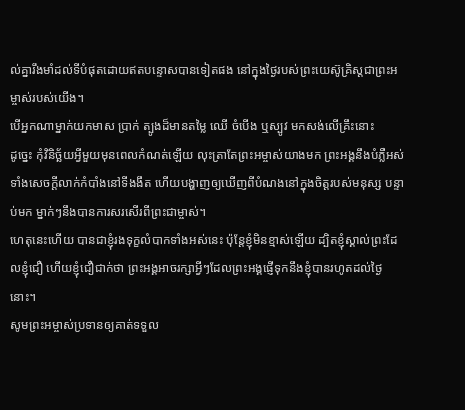ល់គ្នារឹងមាំដល់ទីបំផុតដោយឥតបន្ទោសបានទៀតផង នៅក្នុងថ្ងៃរបស់ព្រះយេស៊ូគ្រិស្ដជាព្រះអម្ចាស់របស់យើង។
បើអ្នកណាម្នាក់យកមាស ប្រាក់ ត្បូងដ៏មានតម្លៃ ឈើ ចំបើង ឬស្បូវ មកសង់លើគ្រឹះនោះ
ដូច្នេះ កុំវិនិច្ឆ័យអ្វីមួយមុនពេលកំណត់ឡើយ លុះត្រាតែព្រះអម្ចាស់យាងមក ព្រះអង្គនឹងបំភ្លឺអស់ទាំងសេចក្ដីលាក់កំបាំងនៅទីងងឹត ហើយបង្ហាញឲ្យឃើញពីបំណងនៅក្នុងចិត្ដរបស់មនុស្ស បន្ទាប់មក ម្នាក់ៗនឹងបានការសរសើរពីព្រះជាម្ចាស់។
ហេតុនេះហើយ បានជាខ្ញុំរងទុក្ខលំបាកទាំងអស់នេះ ប៉ុន្ដែខ្ញុំមិនខ្មាស់ឡើយ ដ្បិតខ្ញុំស្គាល់ព្រះដែលខ្ញុំជឿ ហើយខ្ញុំជឿជាក់ថា ព្រះអង្គអាចរក្សាអ្វីៗដែលព្រះអង្គផ្ញើទុកនឹងខ្ញុំបានរហូតដល់ថ្ងៃនោះ។
សូមព្រះអម្ចាស់ប្រទានឲ្យគាត់ទទួល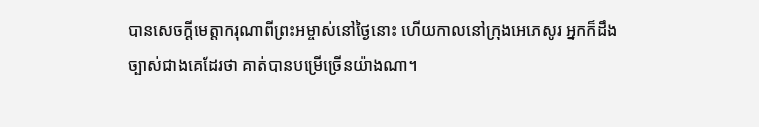បានសេចក្ដីមេត្តាករុណាពីព្រះអម្ចាស់នៅថ្ងៃនោះ ហើយកាលនៅក្រុងអេភេសូរ អ្នកក៏ដឹងច្បាស់ជាងគេដែរថា គាត់បានបម្រើច្រើនយ៉ាងណា។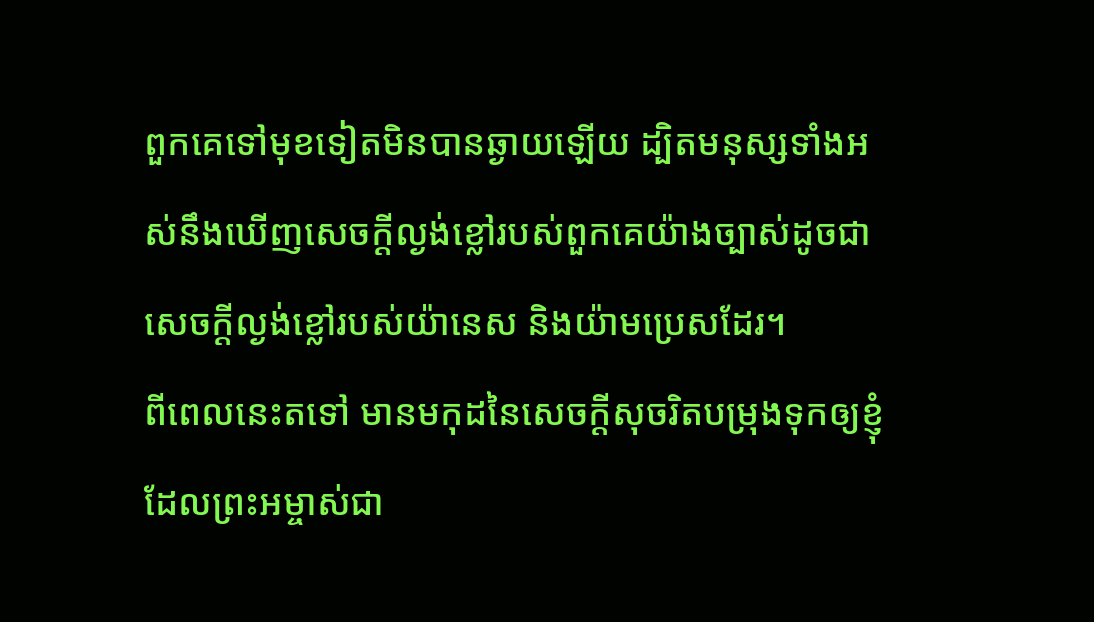ពួកគេទៅមុខទៀតមិនបានឆ្ងាយឡើយ ដ្បិតមនុស្សទាំងអស់នឹងឃើញសេចក្ដីល្ងង់ខ្លៅរបស់ពួកគេយ៉ាងច្បាស់ដូចជាសេចក្ដីល្ងង់ខ្លៅរបស់យ៉ានេស និងយ៉ាមប្រេសដែរ។
ពីពេលនេះតទៅ មានមកុដនៃសេចក្ដីសុចរិតបម្រុងទុកឲ្យខ្ញុំ ដែលព្រះអម្ចាស់ជា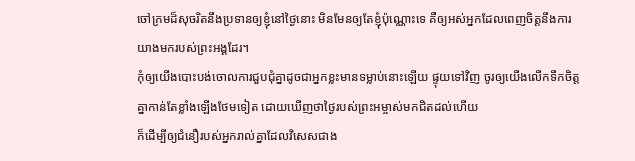ចៅក្រមដ៏សុចរិតនឹងប្រទានឲ្យខ្ញុំនៅថ្ងៃនោះ មិនមែនឲ្យតែខ្ញុំប៉ុណ្ណោះទេ គឺឲ្យអស់អ្នកដែលពេញចិត្តនឹងការយាងមករបស់ព្រះអង្គដែរ។
កុំឲ្យយើងបោះបង់ចោលការជួបជុំគ្នាដូចជាអ្នកខ្លះមានទម្លាប់នោះឡើយ ផ្ទុយទៅវិញ ចូរឲ្យយើងលើកទឹកចិត្តគ្នាកាន់តែខ្លាំងឡើងថែមទៀត ដោយឃើញថាថ្ងៃរបស់ព្រះអម្ចាស់មកជិតដល់ហើយ
ក៏ដើម្បីឲ្យជំនឿរបស់អ្នករាល់គ្នាដែលវិសេសជាង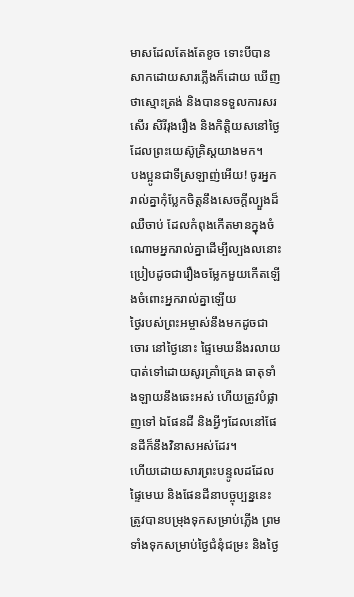មាសដែលតែងតែខូច ទោះបីបានសាកដោយសារភ្លើងក៏ដោយ ឃើញថាស្មោះត្រង់ និងបានទទួលការសរសើរ សិរីរុងរឿង និងកិត្ដិយសនៅថ្ងៃដែលព្រះយេស៊ូគ្រិស្ដយាងមក។
បងប្អូនជាទីស្រឡាញ់អើយ! ចូរអ្នករាល់គ្នាកុំប្លែកចិត្ដនឹងសេចក្ដីល្បួងដ៏ឈឺចាប់ ដែលកំពុងកើតមានក្នុងចំណោមអ្នករាល់គ្នាដើម្បីល្បងលនោះ ប្រៀបដូចជារឿងចម្លែកមួយកើតឡើងចំពោះអ្នករាល់គ្នាឡើយ
ថ្ងៃរបស់ព្រះអម្ចាស់នឹងមកដូចជាចោរ នៅថ្ងៃនោះ ផ្ទៃមេឃនឹងរលាយបាត់ទៅដោយសូរគ្រាំគ្រេង ធាតុទាំងឡាយនឹងឆេះអស់ ហើយត្រូវបំផ្លាញទៅ ឯផែនដី និងអ្វីៗដែលនៅផែនដីក៏នឹងវិនាសអស់ដែរ។
ហើយដោយសារព្រះបន្ទូលដដែល ផ្ទៃមេឃ និងផែនដីនាបច្ចុប្បន្ននេះ ត្រូវបានបម្រុងទុកសម្រាប់ភ្លើង ព្រមទាំងទុកសម្រាប់ថ្ងៃជំនុំជម្រះ និងថ្ងៃ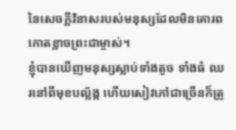នៃសេចក្ដីវិនាសរបស់មនុស្សដែលមិនគោរពកោតខ្លាចព្រះជាម្ចាស់។
ខ្ញុំបានឃើញមនុស្សស្លាប់ទាំងតូច ទាំងធំ ឈរនៅពីមុខបល្ល័ង្ក ហើយសៀវភៅជាច្រើនក៏ត្រូ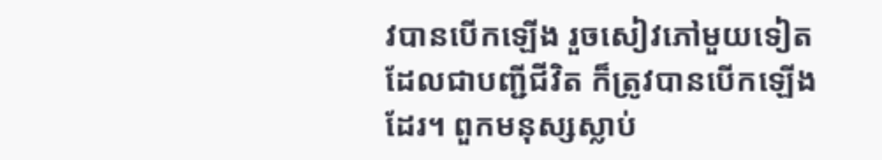វបានបើកឡើង រួចសៀវភៅមួយទៀតដែលជាបញ្ជីជីវិត ក៏ត្រូវបានបើកឡើងដែរ។ ពួកមនុស្សស្លាប់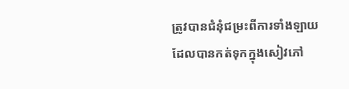ត្រូវបានជំនុំជម្រះពីការទាំងឡាយដែលបានកត់ទុកក្នុងសៀវភៅ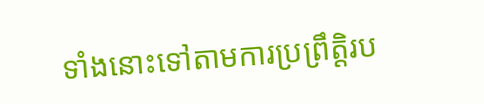ទាំងនោះទៅតាមការប្រព្រឹត្ដិរប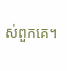ស់ពួកគេ។